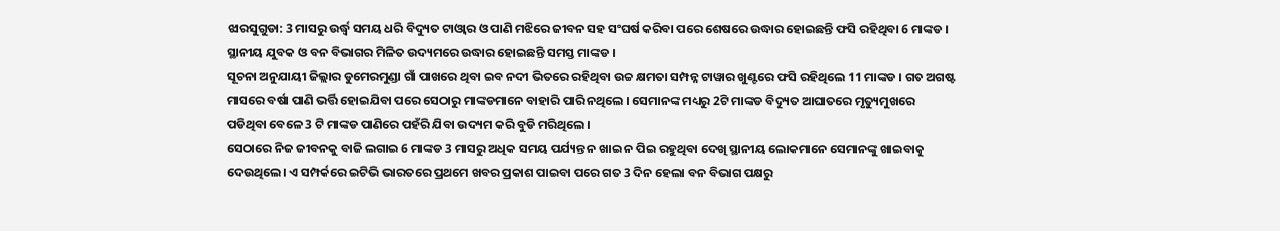ଝାରସୁଗୁଡା: 3 ମାସରୁ ଉର୍ଦ୍ଧ୍ବ ସମୟ ଧରି ବିଦ୍ୟୁତ ଟାଓ୍ବାର ଓ ପାଣି ମଝିରେ ଜୀବନ ସହ ସଂଘର୍ଷ କରିବା ପରେ ଶେଷରେ ଉଦ୍ଧାର ହୋଇଛନ୍ତି ଫସି ରହିଥିବା 6 ମାଙ୍କଡ । ସ୍ଥାନୀୟ ଯୁବକ ଓ ବନ ବିଭାଗର ମିଳିତ ଉଦ୍ୟମରେ ଉଦ୍ଧାର ହୋଇଛନ୍ତି ସମସ୍ତ ମାଙ୍କଡ ।
ସୂଚନା ଅନୁଯାୟୀ ଜିଲ୍ଲାର ଡୁମେରମୁଣ୍ଡା ଗାଁ ପାଖରେ ଥିବା ଇବ ନଦୀ ଭିତରେ ରହିଥିବା ଉଚ୍ଚ କ୍ଷମତା ସମ୍ପନ୍ନ ଟାୱାର ଖୁଣ୍ଟରେ ଫସି ରହିଥିଲେ 11 ମାଙ୍କଡ । ଗତ ଅଗଷ୍ଟ ମାସରେ ବର୍ଷା ପାଣି ଭର୍ତ୍ତି ହୋଇଯିବା ପରେ ସେଠାରୁ ମାଙ୍କଡମାନେ ବାହାରି ପାରି ନଥିଲେ । ସେମାନଙ୍କ ମଧ୍ୟରୁ 2ଟି ମାଙ୍କଡ ବିଦ୍ୟୁତ ଆଘାତରେ ମୃତ୍ୟୁମୁଖରେ ପଡିଥିବା ବେଳେ 3 ଟି ମାଙ୍କଡ ପାଣିରେ ପହଁରି ଯିବା ଉଦ୍ୟମ କରି ବୁଡି ମରିଥିଲେ ।
ସେଠାରେ ନିଜ ଜୀବନକୁ ବାଜି ଲଗାଇ 6 ମାଙ୍କଡ 3 ମାସରୁ ଅଧିକ ସମୟ ପର୍ଯ୍ୟନ୍ତ ନ ଖାଇ ନ ପିଇ ରହୁଥିବା ଦେଖି ସ୍ଥାନୀୟ ଲୋକମାନେ ସେମାନଙ୍କୁ ଖାଇବାକୁ ଦେଉଥିଲେ। ଏ ସମ୍ପର୍କରେ ଇଟିଭି ଭାରତରେ ପ୍ରଥମେ ଖବର ପ୍ରକାଶ ପାଇବା ପରେ ଗତ 3 ଦିନ ହେଲା ବନ ବିଭାଗ ପକ୍ଷରୁ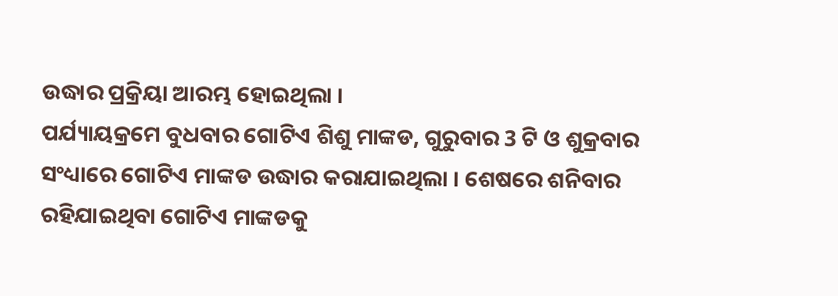ଉଦ୍ଧାର ପ୍ରକ୍ରିୟା ଆରମ୍ଭ ହୋଇଥିଲା ।
ପର୍ଯ୍ୟାୟକ୍ରମେ ବୁଧବାର ଗୋଟିଏ ଶିଶୁ ମାଙ୍କଡ, ଗୁରୁବାର 3 ଟି ଓ ଶୁକ୍ରବାର ସଂଧ୍ୟାରେ ଗୋଟିଏ ମାଙ୍କଡ ଉଦ୍ଧାର କରାଯାଇଥିଲା । ଶେଷରେ ଶନିବାର ରହିଯାଇଥିବା ଗୋଟିଏ ମାଙ୍କଡକୁ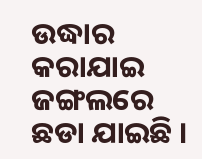ଉଦ୍ଧାର କରାଯାଇ ଜଙ୍ଗଲରେ ଛଡା ଯାଇଛି ।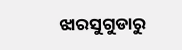ଝାରସୁଗୁଡାରୁ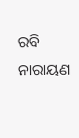ରବି ନାରାୟଣ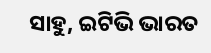ସାହୁ, ଇଟିଭି ଭାରତ